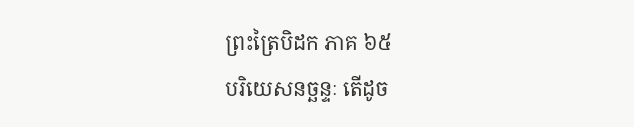ព្រះត្រៃបិដក ភាគ ៦៥
បរិយេសនច្ឆន្ទៈ តើដូច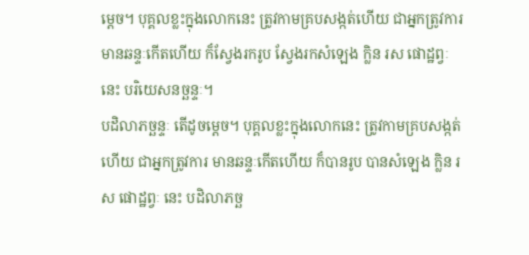ម្តេច។ បុគ្គលខ្លះក្នុងលោកនេះ ត្រូវកាមគ្របសង្កត់ហើយ ជាអ្នកត្រូវការ មានឆន្ទៈកើតហើយ ក៏ស្វែងរករូប ស្វែងរកសំឡេង ក្លិន រស ផោដ្ឋព្វៈ នេះ បរិយេសនច្ឆន្ទៈ។
បដិលាភច្ឆន្ទៈ តើដូចម្តេច។ បុគ្គលខ្លះក្នុងលោកនេះ ត្រូវកាមគ្របសង្កត់ហើយ ជាអ្នកត្រូវការ មានឆន្ទៈកើតហើយ ក៏បានរូប បានសំឡេង ក្លិន រស ផោដ្ឋព្វៈ នេះ បដិលាភច្ឆ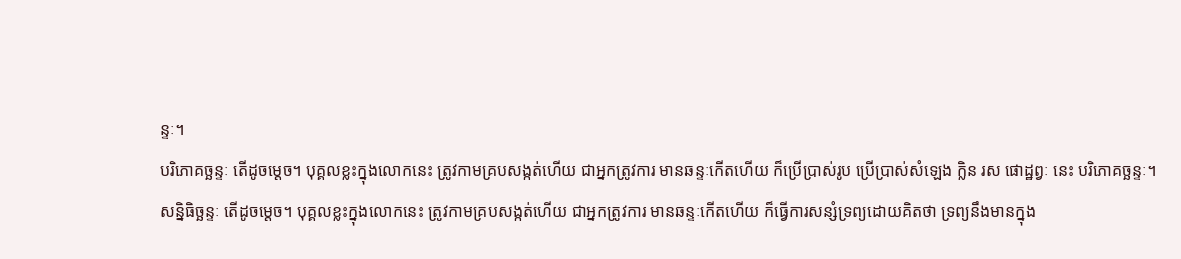ន្ទៈ។
បរិភោគច្ឆន្ទៈ តើដូចម្តេច។ បុគ្គលខ្លះក្នុងលោកនេះ ត្រូវកាមគ្របសង្កត់ហើយ ជាអ្នកត្រូវការ មានឆន្ទៈកើតហើយ ក៏ប្រើប្រាស់រូប ប្រើប្រាស់សំឡេង ក្លិន រស ផោដ្ឋព្វៈ នេះ បរិភោគច្ឆន្ទៈ។
សន្និធិច្ឆន្ទៈ តើដូចម្តេច។ បុគ្គលខ្លះក្នុងលោកនេះ ត្រូវកាមគ្របសង្កត់ហើយ ជាអ្នកត្រូវការ មានឆន្ទៈកើតហើយ ក៏ធ្វើការសន្សំទ្រព្យដោយគិតថា ទ្រព្យនឹងមានក្នុង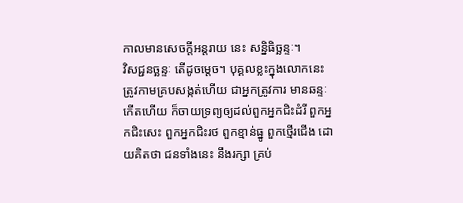កាលមានសេចក្តីអន្តរាយ នេះ សន្និធិច្ឆន្ទៈ។
វិសជ្ជនច្ឆន្ទៈ តើដូចម្តេច។ បុគ្គលខ្លះក្នុងលោកនេះ ត្រូវកាមគ្របសង្កត់ហើយ ជាអ្នកត្រូវការ មានឆន្ទៈកើតហើយ ក៏ចាយទ្រព្យឲ្យដល់ពួកអ្នកជិះដំរី ពួកអ្នកជិះសេះ ពួកអ្នកជិះរថ ពួកខ្មាន់ធ្នូ ពួកថ្មើរជើង ដោយគិតថា ជនទាំងនេះ នឹងរក្សា គ្រប់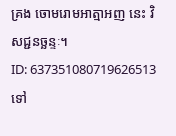គ្រង ចោមរោមអាត្មាអញ នេះ វិសជ្ជនច្ឆន្ទៈ។
ID: 637351080719626513
ទៅ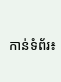កាន់ទំព័រ៖